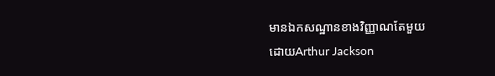មានឯកសណ្ឋានខាងវិញ្ញាណតែមួយ
ដោយArthur Jackson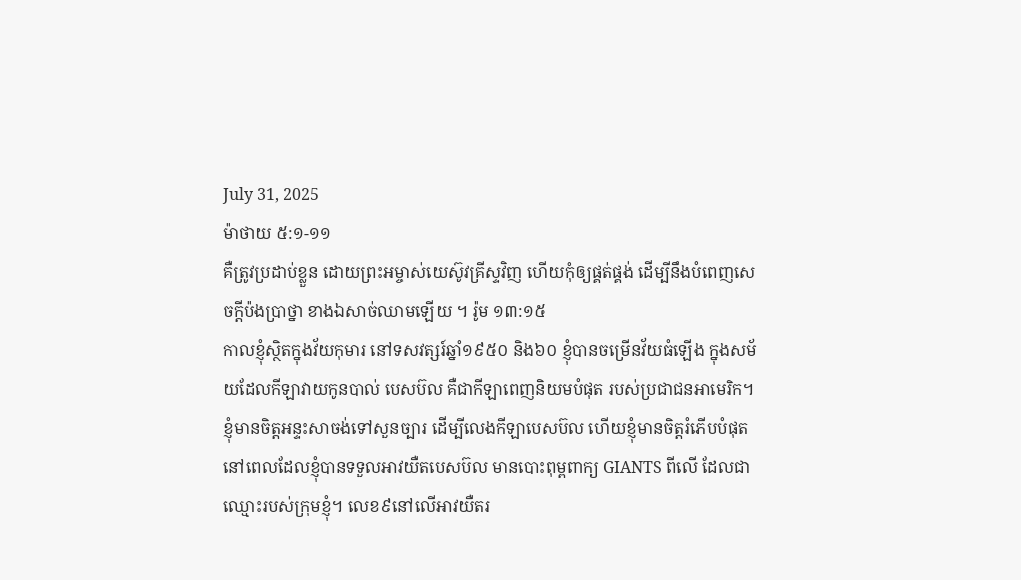July 31, 2025
ម៉ាថាយ ៥:១-១១
គឺត្រូវប្រដាប់ខ្លួន ដោយព្រះអម្ចាស់យេស៊ូវគ្រីស្ទវិញ ហើយកុំឲ្យផ្គត់ផ្គង់ ដើម្បីនឹងបំពេញសេចក្ដីប៉ងប្រាថ្នា ខាងឯសាច់ឈាមឡើយ ។ រ៉ូម ១៣:១៥
កាលខ្ញុំស្ថិតក្នុងវ័យកុមារ នៅទសវត្សរ៍ឆ្នាំ១៩៥០ និង៦០ ខ្ញុំបានចម្រើនវ័យធំឡើង ក្នុងសម័យដែលកីឡាវាយកូនបាល់ បេសប៊ល គឺជាកីឡាពេញនិយមបំផុត របស់ប្រជាជនអាមេរិក។ ខ្ញុំមានចិត្តអន្ទះសាចង់ទៅសួនច្បារ ដើម្បីលេងកីឡាបេសប៊ល ហើយខ្ញុំមានចិត្តរំភើបបំផុត នៅពេលដែលខ្ញុំបានទទួលអាវយឺតបេសប៊ល មានបោះពុម្ពពាក្យ GIANTS ពីលើ ដែលជាឈ្មោះរបស់ក្រុមខ្ញុំ។ លេខ៩នៅលើអាវយឺតរ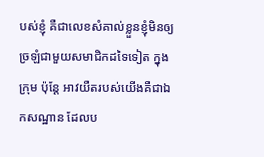បស់ខ្ញុំ គឺជាលេខសំគាល់ខ្លួនខ្ញុំមិនឲ្យច្រឡំជាមួយសមាជិកដទៃទៀត ក្នុងក្រុម ប៉ុន្តែ អាវយឺតរបស់យើងគឺជាឯកសណ្ឋាន ដែលប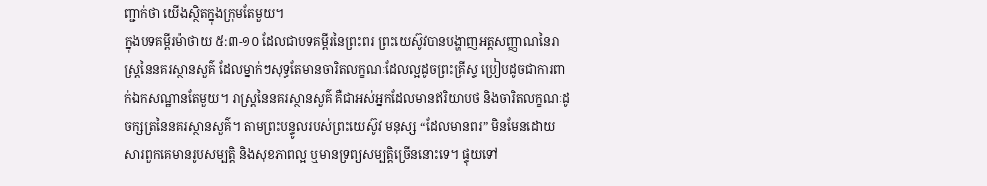ញ្ជាក់ថា យើងស្ថិតក្នុងក្រុមតែមួយ។
ក្នុងបទគម្ពីរម៉ាថាយ ៥:៣-១០ ដែលជាបទគម្ពីរនៃព្រះពរ ព្រះយេស៊ូវបានបង្ហាញអត្តសញ្ញាណនៃរាស្រ្តនៃនគរស្ថានសួគ៌ ដែលម្នាក់ៗសុទ្ធតែមានចារិតលក្ខណៈដែលល្អដូចព្រះគ្រីស្ទ ប្រៀបដូចជាការពាក់ឯកសណ្ឋានតែមួយ។ រាស្រ្តនៃនគរស្ថានសួគ៌ គឺជាអស់អ្នកដែលមានឥរិយាបថ និងចារិតលក្ខណៈដូចក្សត្រនៃនគរស្ថានសួគ៌។ តាមព្រះបន្ទូលរបស់ព្រះយេស៊ូវ មនុស្ស “ដែលមានពរ” មិនមែនដោយសារពួកគេមានរូបសម្បត្តិ និងសុខភាពល្អ ឬមានទ្រព្យសម្បត្តិច្រើននោះទេ។ ផ្ទុយទៅ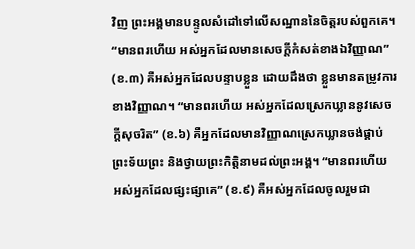វិញ ព្រះអង្គមានបន្ទូលសំដៅទៅលើសណ្ឋាននៃចិត្តរបស់ពួកគេ។ “មានពរហើយ អស់អ្នកដែលមានសេចក្ដីកំសត់ខាងឯវិញ្ញាណ” (ខ.៣) គឺអស់អ្នកដែលបន្ទាបខ្លួន ដោយដឹងថា ខ្លួនមានតម្រូវការខាងវិញ្ញាណ។ “មានពរហើយ អស់អ្នកដែលស្រេកឃ្លាននូវសេចក្ដីសុចរិត” (ខ.៦) គឺអ្នកដែលមានវិញ្ញាណស្រេកឃ្លានចង់ផ្គាប់ព្រះទ័យព្រះ និងថ្វាយព្រះកិត្តិនាមដល់ព្រះអង្គ។ “មានពរហើយ អស់អ្នកដែលផ្សះផ្សាគេ” (ខ.៩) គឺអស់អ្នកដែលចូលរួមជា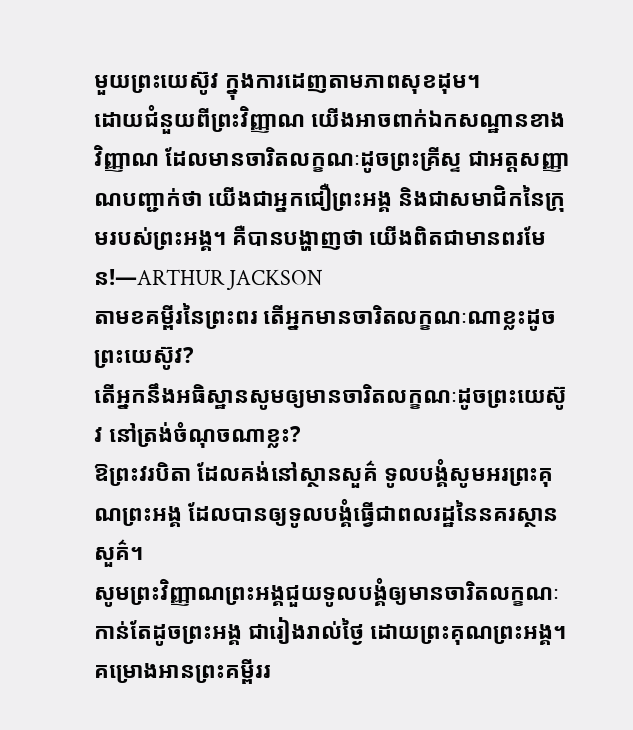មួយព្រះយេស៊ូវ ក្នុងការដេញតាមភាពសុខដុម។
ដោយជំនួយពីព្រះវិញ្ញាណ យើងអាចពាក់ឯកសណ្ឋានខាងវិញ្ញាណ ដែលមានចារិតលក្ខណៈដូចព្រះគ្រីស្ទ ជាអត្តសញ្ញាណបញ្ជាក់ថា យើងជាអ្នកជឿព្រះអង្គ និងជាសមាជិកនៃក្រុមរបស់ព្រះអង្គ។ គឺបានបង្ហាញថា យើងពិតជាមានពរមែន!—ARTHUR JACKSON
តាមខគម្ពីរនៃព្រះពរ តើអ្នកមានចារិតលក្ខណៈណាខ្លះដូចព្រះយេស៊ូវ?
តើអ្នកនឹងអធិស្ឋានសូមឲ្យមានចារិតលក្ខណៈដូចព្រះយេស៊ូវ នៅត្រង់ចំណុចណាខ្លះ?
ឱព្រះវរបិតា ដែលគង់នៅស្ថានសួគ៌ ទូលបង្គំសូមអរព្រះគុណព្រះអង្គ ដែលបានឲ្យទូលបង្គំធ្វើជាពលរដ្ឋនៃនគរស្ថានសួគ៌។
សូមព្រះវិញ្ញាណព្រះអង្គជួយទូលបង្គំឲ្យមានចារិតលក្ខណៈកាន់តែដូចព្រះអង្គ ជារៀងរាល់ថ្ងៃ ដោយព្រះគុណព្រះអង្គ។
គម្រោងអានព្រះគម្ពីររ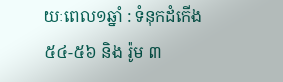យៈពេល១ឆ្នាំ : ទំនុកដំកើង ៥៤-៥៦ និង រ៉ូម ៣